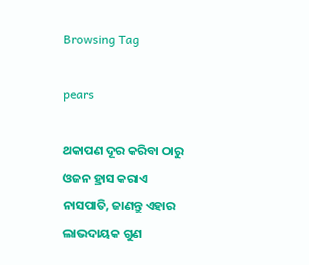Browsing Tag

pears

ଥକାପଣ ଦୂର କରିବା ଠାରୁ ଓଜନ ହ୍ରାସ କରାଏ ନାସପାତି, ଜାଣନ୍ତୁ ଏହାର ଲାଭଦାୟକ ଗୁଣ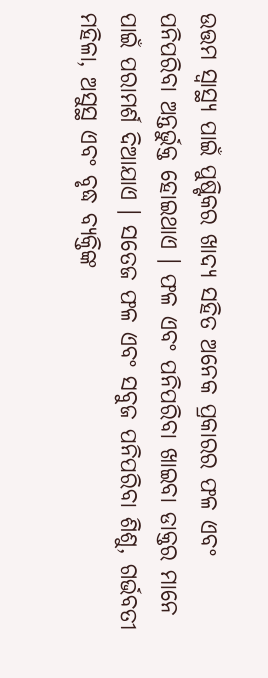ଉତ୍ତମ ସ୍ୱାସ୍ଥ୍ୟ ପାଇଁ ପୁଷ୍ଟିକର ଖାଦ୍ୟ ସହିତ ଅନେକ ପ୍ରକାରର ଫଳ ଏବଂ ପନିପରିବା ଅନ୍ତର୍ଭୁକ୍ତ ହୋଇଥାଏ । ଫଳ ଏବଂ ପନିପରିବା ଖାଇବା ଡାକ୍ତର ମାନେ ପାଇଁ ପରାମର୍ଶ ଦିଆଯାଏ । ସତେଜ ଫଳ ଏବଂ ସବୁଜ ପନିପରିବା ଶିଶୁ, ଗର୍ଭବତୀ ମହିଳା, ଅସୁସ୍ଥ ଏବଂ ବୃଦ୍ଧ ବ୍ୟକ୍ତିଙ୍କ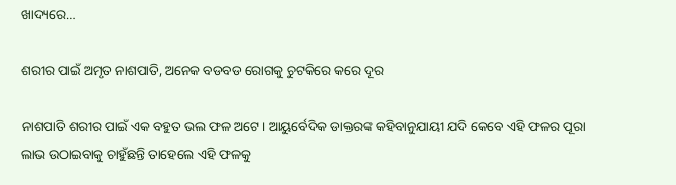ଖାଦ୍ୟରେ…

ଶରୀର ପାଇଁ ଅମୃତ ନାଶପାତି, ଅନେକ ବଡବଡ ରୋଗକୁ ଚୁଟକିରେ କରେ ଦୂର

ନାଶପାତି ଶରୀର ପାଇଁ ଏକ ବହୁତ ଭଲ ଫଳ ଅଟେ। ଆୟୁର୍ବେଦିକ ଡାକ୍ତରଙ୍କ କହିବାନୁଯାୟୀ ଯଦି କେବେ ଏହି ଫଳର ପୂରା ଲାଭ ଉଠାଇବାକୁ ଚାହୁଁଛନ୍ତି ତାହେଲେ ଏହି ଫଳକୁ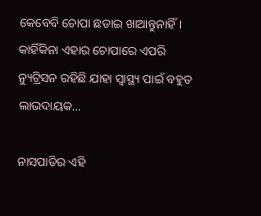କେବେବି ଚୋପା ଛଡାଇ ଖାଆନ୍ତୁନାହିଁ। କାହିଁକିନା ଏହାର ଚୋପାରେ ଏପରି ନ୍ୟୁଟ୍ରିସନ ରହିଛି ଯାହା ସ୍ୱାସ୍ଥ୍ୟ ପାଇଁ ବହୁତ ଲାଭଦାୟକ…

ନାସପାତିର ଏହି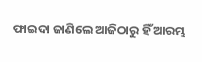ଫାଇଦା ଜାଣିଲେ ଆଜିଠାରୁ ହିଁ ଆରମ୍ଭ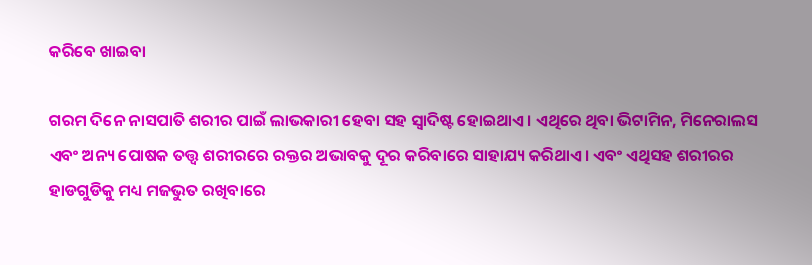କରିବେ ଖାଇବା

ଗରମ ଦିନେ ନାସପାତି ଶରୀର ପାଇଁ ଲାଭକାରୀ ହେବା ସହ ସ୍ବାଦିଷ୍ଟ ହୋଇଥାଏ। ଏଥିରେ ଥିବା ଭିଟାମିନ, ମିନେରାଲସ ଏବଂ ଅନ୍ୟ ପୋଷକ ତତ୍ତ୍ବ ଶରୀରରେ ରକ୍ତର ଅଭାବକୁ ଦୂର କରିବାରେ ସାହାଯ୍ୟ କରିଥାଏ। ଏବଂ ଏଥିସହ ଶରୀରର ହାଡଗୁଡିକୁ ମଧ୍ୟ ମଜଭୁତ ରଖିବାରେ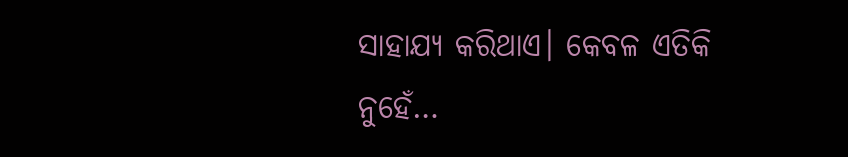ସାହାଯ୍ୟ କରିଥାଏ। କେବଳ ଏତିକି ନୁହେଁ…